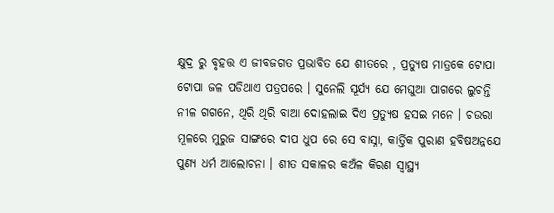କ୍ଷୁଦ୍ର ରୁ ବୃହତ୍ତ ଏ ଜୀବଜଗତ ପ୍ରଭାବିତ ଯେ ଶୀତରେ , ପ୍ରତ୍ୟୁଷ ମାତ୍ରକେ ଟୋପା ଟୋପା ଜଳ ପଡିଥାଏ ପତ୍ରପରେ । ସୁନେଲି ସୂର୍ଯ୍ୟ ଯେ ମେଘୁଆ ପାଗରେ ଲୁଚନ୍ତି ନୀଳ ଗଗନେ, ଥିରି ଥିରି ବାଆ ଦୋହଲାଇ ଦିଏ ପ୍ରତ୍ୟୁଷ ହସଇ ମନେ । ଚଉରା ମୂଳରେ ମୁରୁଜ ସାଙ୍ଗରେ ଦୀପ ଧୁପ ରେ ସେ ବାସ୍ନା, କାର୍ତ୍ତିକ ପୁରାଣ ହବିଷଅନ୍ନଯେ ପୁଣ୍ୟ ଧର୍ମ ଆଲୋଚନା । ଶୀତ ସକାଳର କଅଁଳ କିରଣ ସ୍ୱାସ୍ଥ୍ୟ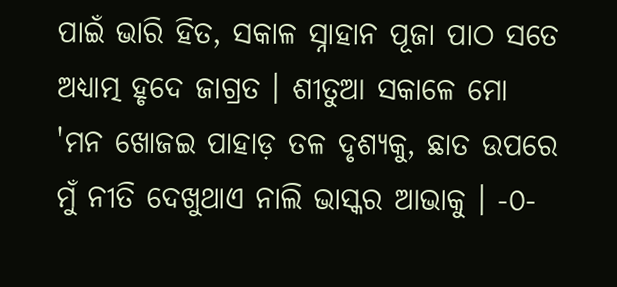ପାଇଁ ଭାରି ହିତ, ସକାଳ ସ୍ନାହାନ ପୂଜା ପାଠ ସତେ ଅଧ୍ୟାତ୍ମ ହୃଦେ ଜାଗ୍ରତ । ଶୀତୁଆ ସକାଳେ ମୋ 'ମନ ଖୋଜଇ ପାହାଡ଼ ତଳ ଦୃଶ୍ୟକୁ, ଛାତ ଉପରେ ମୁଁ ନୀତି ଦେଖୁଥାଏ ନାଲି ଭାସ୍କର ଆଭାକୁ । -୦-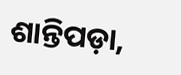ଶାନ୍ତିପଡ଼ା,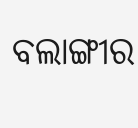ବଲାଙ୍ଗୀର